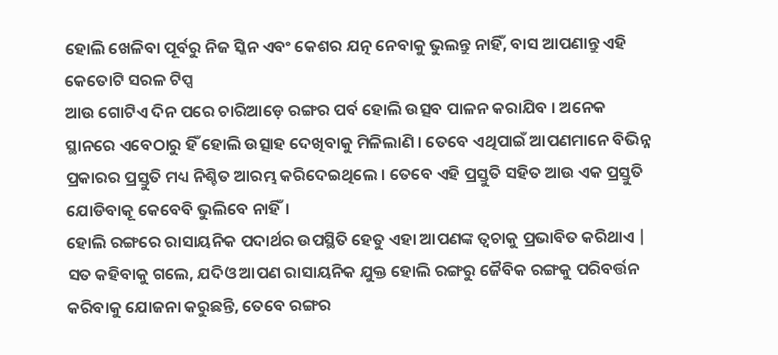ହୋଲି ଖେଳିବା ପୂର୍ବରୁ ନିଜ ସ୍କିନ ଏବଂ କେଶର ଯତ୍ନ ନେବାକୁ ଭୁଲନ୍ତୁ ନାହିଁ, ବାସ ଆପଣାନ୍ତୁ ଏହି କେତୋଟି ସରଳ ଟିପ୍ସ
ଆଉ ଗୋଟିଏ ଦିନ ପରେ ଚାରିଆଡ଼େ ରଙ୍ଗର ପର୍ବ ହୋଲି ଉତ୍ସବ ପାଳନ କରାଯିବ । ଅନେକ ସ୍ଥାନରେ ଏବେଠାରୁ ହିଁ ହୋଲି ଉତ୍ସାହ ଦେଖିବାକୁ ମିଳିଲାଣି । ତେବେ ଏଥିପାଇଁ ଆପଣମାନେ ବିଭିନ୍ନ ପ୍ରକାରର ପ୍ରସ୍ତୁତି ମଧ୍ୟ ନିଶ୍ଚିତ ଆରମ୍ଭ କରିଦେଇଥିଲେ । ତେବେ ଏହି ପ୍ରସ୍ତୁତି ସହିତ ଆଉ ଏକ ପ୍ରସ୍ତୁତି ଯୋଡିବାକୂ କେବେବି ଭୁଲିବେ ନାହିଁ।
ହୋଲି ରଙ୍ଗରେ ରାସାୟନିକ ପଦାର୍ଥର ଉପସ୍ଥିତି ହେତୁ ଏହା ଆପଣଙ୍କ ତ୍ୱଚାକୁ ପ୍ରଭାବିତ କରିଥାଏ | ସତ କହିବାକୁ ଗଲେ, ଯଦିଓ ଆପଣ ରାସାୟନିକ ଯୁକ୍ତ ହୋଲି ରଙ୍ଗରୁ ଜୈବିକ ରଙ୍ଗକୁ ପରିବର୍ତ୍ତନ କରିବାକୁ ଯୋଜନା କରୁଛନ୍ତି, ତେବେ ରଙ୍ଗର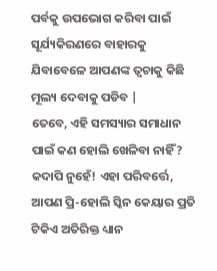ପର୍ବକୁ ଉପଭୋଗ କରିବା ପାଇଁ ସୂର୍ଯ୍ୟକିରଣରେ ବାହାରକୁ ଯିବାବେଳେ ଆପଣଙ୍କ ତ୍ୱଚାକୁ କିଛି ମୂଲ୍ୟ ଦେବାକୁ ପଡିବ |
ତେବେ, ଏହି ସମସ୍ୟାର ସମାଧାନ ପାଇଁ କଣ ହୋଲି ଖେଳିବା ନାହିଁ? କଦାପି ନୁହେଁ! ଏହା ପରିବର୍ତ୍ତେ, ଆପଣ ପ୍ରି-ହୋଲି ସ୍କିନ କେୟାର ପ୍ରତି ଟିକିଏ ଅତିରିକ୍ତ ଧ୍ୟାନ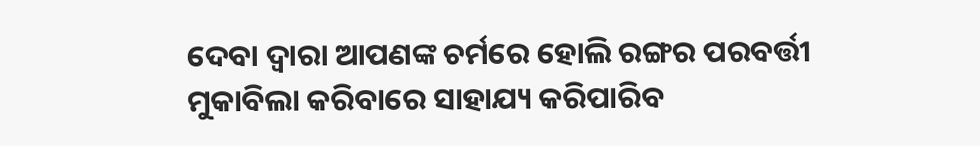ଦେବା ଦ୍ବାରା ଆପଣଙ୍କ ଚର୍ମରେ ହୋଲି ରଙ୍ଗର ପରବର୍ତ୍ତୀ ମୁକାବିଲା କରିବାରେ ସାହାଯ୍ୟ କରିପାରିବ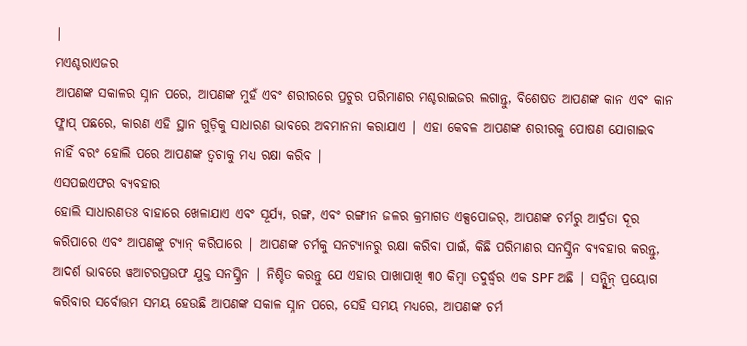|
ମଏଶ୍ଚରାଏଜର
ଆପଣଙ୍କ ସକାଳର ସ୍ନାନ ପରେ, ଆପଣଙ୍କ ମୁହଁ ଏବଂ ଶରୀରରେ ପ୍ରଚୁର ପରିମାଣର ମଶ୍ଚରାଇଜର ଲଗାନ୍ତୁ, ବିଶେଷତ ଆପଣଙ୍କ କାନ ଏବଂ କାନ ଫ୍ଳାପ୍ ପଛରେ, କାରଣ ଏହି ସ୍ଥାନ ଗୁଡ଼ିକୁ ସାଧାରଣ ଭାବରେ ଅବମାନନା କରାଯାଏ | ଏହା କେବଳ ଆପଣଙ୍କ ଶରୀରକୁ ପୋଷଣ ଯୋଗାଇବ ନାହିଁ ବରଂ ହୋଲି ପରେ ଆପଣଙ୍କ ତ୍ୱଚାକୁ ମଧ୍ୟ ରକ୍ଷା କରିବ |
ଏସପଇଏଫର ବ୍ୟବହାର
ହୋଲି ସାଧାରଣତଃ ବାହାରେ ଖେଳାଯାଏ ଏବଂ ସୂର୍ଯ୍ୟ, ରଙ୍ଗ, ଏବଂ ରଙ୍ଗୀନ ଜଳର କ୍ରମାଗତ ଏକ୍ସପୋଜର୍, ଆପଣଙ୍କ ଚର୍ମରୁ ଆର୍ଦ୍ରତା ଦୂର କରିପାରେ ଏବଂ ଆପଣଙ୍କୁ ଟ୍ୟାନ୍ କରିପାରେ | ଆପଣଙ୍କ ଚର୍ମକୁ ସନଟ୍ୟାନରୁ ରକ୍ଷା କରିବା ପାଇଁ, କିଛି ପରିମାଣର ସନସ୍କ୍ରିନ ବ୍ୟବହାର କରନ୍ତୁ, ଆଦର୍ଶ ଭାବରେ ୱଆଟରପ୍ରଉଫ ଯୁକ୍ତ ସନସ୍କ୍ରିନ | ନିଶ୍ଚିତ କରନ୍ତୁ ଯେ ଏହାର ପାଖାପାଖି ୩୦ କିମ୍ବା ତଦୁର୍ଦ୍ଧ୍ୱର ଏକ SPF ଅଛି | ସନ୍ସ୍କ୍ରିନ୍ ପ୍ରୟୋଗ କରିବାର ସର୍ବୋତ୍ତମ ସମୟ ହେଉଛି ଆପଣଙ୍କ ସକାଳ ସ୍ନାନ ପରେ, ସେହି ସମୟ ମଧ୍ୟରେ, ଆପଣଙ୍କ ଚର୍ମ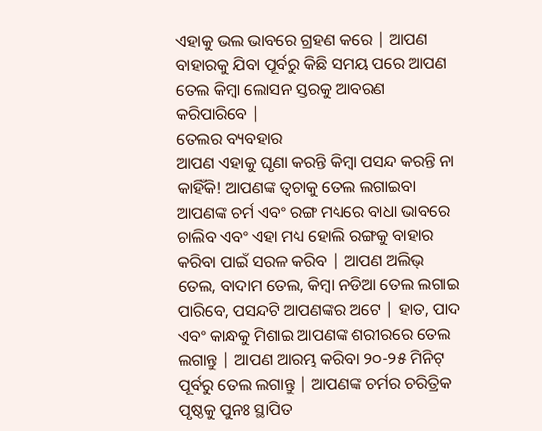ଏହାକୁ ଭଲ ଭାବରେ ଗ୍ରହଣ କରେ | ଆପଣ ବାହାରକୁ ଯିବା ପୂର୍ବରୁ କିଛି ସମୟ ପରେ ଆପଣ ତେଲ କିମ୍ବା ଲୋସନ ସ୍ତରକୁ ଆବରଣ କରିପାରିବେ |
ତେଲର ବ୍ୟବହାର
ଆପଣ ଏହାକୁ ଘୃଣା କରନ୍ତି କିମ୍ବା ପସନ୍ଦ କରନ୍ତି ନା କାହିଁକି! ଆପଣଙ୍କ ତ୍ୱଚାକୁ ତେଲ ଲଗାଇବା ଆପଣଙ୍କ ଚର୍ମ ଏବଂ ରଙ୍ଗ ମଧ୍ୟରେ ବାଧା ଭାବରେ ଚାଲିବ ଏବଂ ଏହା ମଧ୍ୟ ହୋଲି ରଙ୍ଗକୁ ବାହାର କରିବା ପାଇଁ ସରଳ କରିବ | ଆପଣ ଅଲିଭ୍ ତେଲ, ବାଦାମ ତେଲ, କିମ୍ବା ନଡିଆ ତେଲ ଲଗାଇ ପାରିବେ, ପସନ୍ଦଟି ଆପଣଙ୍କର ଅଟେ | ହାତ, ପାଦ ଏବଂ କାନ୍ଧକୁ ମିଶାଇ ଆପଣଙ୍କ ଶରୀରରେ ତେଲ ଲଗାନ୍ତୁ | ଆପଣ ଆରମ୍ଭ କରିବା ୨୦-୨୫ ମିନିଟ୍ ପୂର୍ବରୁ ତେଲ ଲଗାନ୍ତୁ | ଆପଣଙ୍କ ଚର୍ମର ଚରିତ୍ରିକ ପୃଷ୍ଠକୁ ପୁନଃ ସ୍ଥାପିତ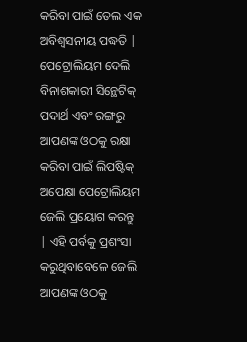କରିବା ପାଇଁ ତେଲ ଏକ ଅବିଶ୍ୱସନୀୟ ପଦ୍ଧତି |
ପେଟ୍ରୋଲିୟମ ଦେଲି
ବିନାଶକାରୀ ସିନ୍ଥେଟିକ୍ ପଦାର୍ଥ ଏବଂ ରଙ୍ଗରୁ ଆପଣଙ୍କ ଓଠକୁ ରକ୍ଷା କରିବା ପାଇଁ ଲିପଷ୍ଟିକ୍ ଅପେକ୍ଷା ପେଟ୍ରୋଲିୟମ ଜେଲି ପ୍ରୟୋଗ କରନ୍ତୁ | ଏହି ପର୍ବକୁ ପ୍ରଶଂସା କରୁଥିବାବେଳେ ଜେଲି ଆପଣଙ୍କ ଓଠକୁ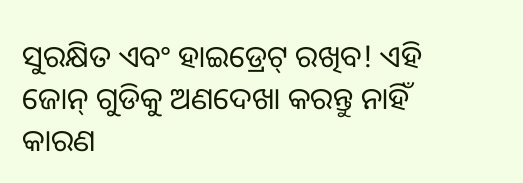ସୁରକ୍ଷିତ ଏବଂ ହାଇଡ୍ରେଟ୍ ରଖିବ! ଏହି ଜୋନ୍ ଗୁଡିକୁ ଅଣଦେଖା କରନ୍ତୁ ନାହିଁ କାରଣ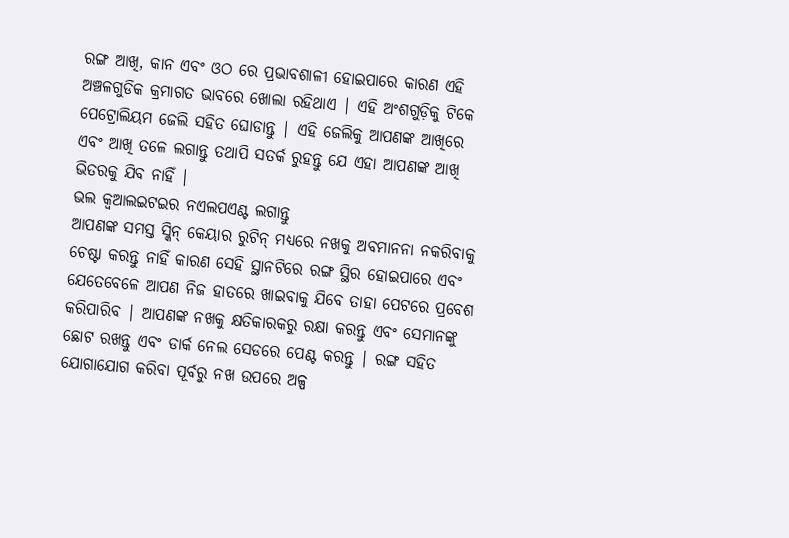ରଙ୍ଗ ଆଖି, କାନ ଏବଂ ଓଠ ରେ ପ୍ରଭାବଶାଳୀ ହୋଇପାରେ କାରଣ ଏହି ଅଞ୍ଚଳଗୁଡିକ କ୍ରମାଗତ ଭାବରେ ଖୋଲା ରହିଥାଏ | ଏହି ଅଂଶଗୁଡ଼ିକୁ ଟିକେ ପେଟ୍ରୋଲିୟମ ଜେଲି ସହିତ ଘୋଡାନ୍ତୁ | ଏହି ଜେଲିକୁ ଆପଣଙ୍କ ଆଖିରେ ଏବଂ ଆଖି ତଳେ ଲଗାନ୍ତୁ ତଥାପି ସତର୍କ ରୁହନ୍ତୁ ଯେ ଏହା ଆପଣଙ୍କ ଆଖି ଭିତରକୁ ଯିବ ନାହିଁ |
ଭଲ କ୍ବଆଲଇଟଇର ନଏଲପଏଣ୍ଟ ଲଗାନ୍ତୁ
ଆପଣଙ୍କ ସମସ୍ତ ସ୍କିନ୍ କେୟାର ରୁଟିନ୍ ମଧ୍ୟରେ ନଖକୁ ଅବମାନନା ନକରିବାକୁ ଚେଷ୍ଟା କରନ୍ତୁ ନାହିଁ କାରଣ ସେହି ସ୍ଥାନଟିରେ ରଙ୍ଗ ସ୍ଥିର ହୋଇପାରେ ଏବଂ ଯେତେବେଳେ ଆପଣ ନିଜ ହାତରେ ଖାଇବାକୁ ଯିବେ ତାହା ପେଟରେ ପ୍ରବେଶ କରିପାରିବ | ଆପଣଙ୍କ ନଖକୁ କ୍ଷତିକାରକରୁ ରକ୍ଷା କରନ୍ତୁ ଏବଂ ସେମାନଙ୍କୁ ଛୋଟ ରଖନ୍ତୁ ଏବଂ ଡାର୍କ ନେଲ ସେଡରେ ପେଣ୍ଟ କରନ୍ତୁ | ରଙ୍ଗ ସହିତ ଯୋଗାଯୋଗ କରିବା ପୂର୍ବରୁ ନଖ ଉପରେ ଅଳ୍ପ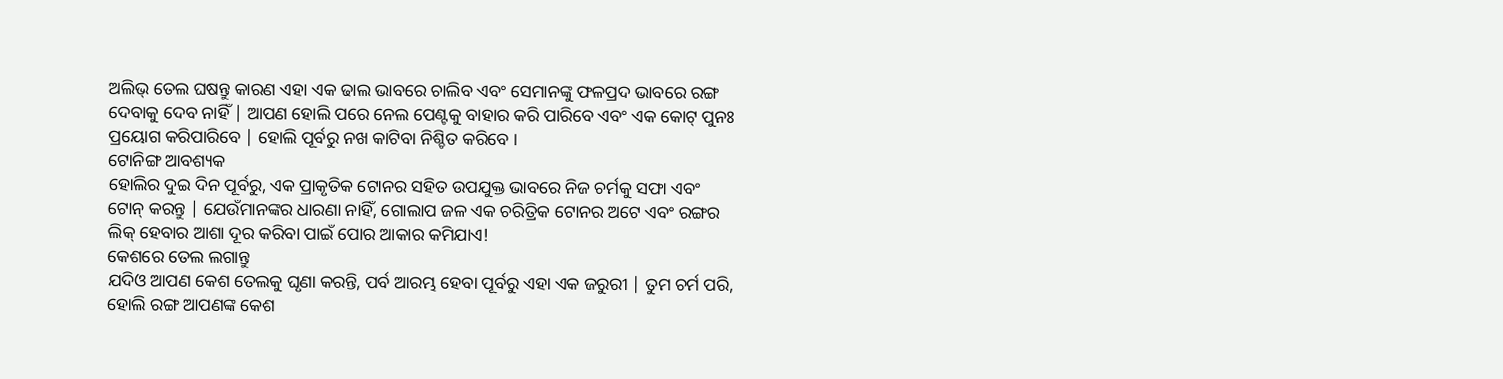ଅଲିଭ୍ ତେଲ ଘଷନ୍ତୁ କାରଣ ଏହା ଏକ ଢାଲ ଭାବରେ ଚାଲିବ ଏବଂ ସେମାନଙ୍କୁ ଫଳପ୍ରଦ ଭାବରେ ରଙ୍ଗ ଦେବାକୁ ଦେବ ନାହିଁ | ଆପଣ ହୋଲି ପରେ ନେଲ ପେଣ୍ଟକୁ ବାହାର କରି ପାରିବେ ଏବଂ ଏକ କୋଟ୍ ପୁନଃ ପ୍ରୟୋଗ କରିପାରିବେ | ହୋଲି ପୂର୍ବରୁ ନଖ କାଟିବା ନିଶ୍ଚିତ କରିବେ ।
ଟୋନିଙ୍ଗ ଆବଶ୍ୟକ
ହୋଲିର ଦୁଇ ଦିନ ପୂର୍ବରୁ, ଏକ ପ୍ରାକୃତିକ ଟୋନର ସହିତ ଉପଯୁକ୍ତ ଭାବରେ ନିଜ ଚର୍ମକୁ ସଫା ଏବଂ ଟୋନ୍ କରନ୍ତୁ | ଯେଉଁମାନଙ୍କର ଧାରଣା ନାହିଁ, ଗୋଲାପ ଜଳ ଏକ ଚରିତ୍ରିକ ଟୋନର ଅଟେ ଏବଂ ରଙ୍ଗର ଲିକ୍ ହେବାର ଆଶା ଦୂର କରିବା ପାଇଁ ପୋର ଆକାର କମିଯାଏ!
କେଶରେ ତେଲ ଲଗାନ୍ତୁ
ଯଦିଓ ଆପଣ କେଶ ତେଲକୁ ଘୃଣା କରନ୍ତି, ପର୍ବ ଆରମ୍ଭ ହେବା ପୂର୍ବରୁ ଏହା ଏକ ଜରୁରୀ | ତୁମ ଚର୍ମ ପରି, ହୋଲି ରଙ୍ଗ ଆପଣଙ୍କ କେଶ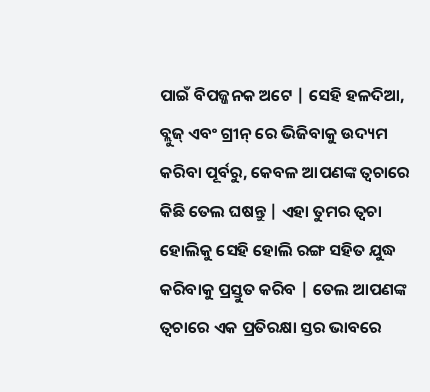ପାଇଁ ବିପଜ୍ଜନକ ଅଟେ | ସେହି ହଳଦିଆ, ବ୍ଲୁଜ୍ ଏବଂ ଗ୍ରୀନ୍ ରେ ଭିଜିବାକୁ ଉଦ୍ୟମ କରିବା ପୂର୍ବରୁ, କେବଳ ଆପଣଙ୍କ ତ୍ୱଚାରେ କିଛି ତେଲ ଘଷନ୍ତୁ | ଏହା ତୁମର ତ୍ୱଚା ହୋଲିକୁ ସେହି ହୋଲି ରଙ୍ଗ ସହିତ ଯୁଦ୍ଧ କରିବାକୁ ପ୍ରସ୍ତୁତ କରିବ | ତେଲ ଆପଣଙ୍କ ତ୍ୱଚାରେ ଏକ ପ୍ରତିରକ୍ଷା ସ୍ତର ଭାବରେ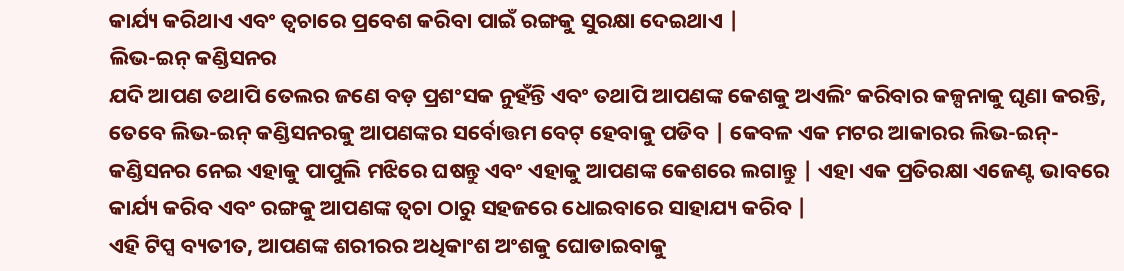କାର୍ଯ୍ୟ କରିଥାଏ ଏବଂ ତ୍ୱଚାରେ ପ୍ରବେଶ କରିବା ପାଇଁ ରଙ୍ଗକୁ ସୁରକ୍ଷା ଦେଇଥାଏ |
ଲିଭ-ଇନ୍ କଣ୍ଡିସନର
ଯଦି ଆପଣ ତଥାପି ତେଲର ଜଣେ ବଡ଼ ପ୍ରଶଂସକ ନୁହଁନ୍ତି ଏବଂ ତଥାପି ଆପଣଙ୍କ କେଶକୁ ଅଏଲିଂ କରିବାର କଳ୍ପନାକୁ ଘୃଣା କରନ୍ତି, ତେବେ ଲିଭ-ଇନ୍ କଣ୍ଡିସନରକୁ ଆପଣଙ୍କର ସର୍ବୋତ୍ତମ ବେଟ୍ ହେବାକୁ ପଡିବ | କେବଳ ଏକ ମଟର ଆକାରର ଲିଭ-ଇନ୍-କଣ୍ଡିସନର ନେଇ ଏହାକୁ ପାପୁଲି ମଝିରେ ଘଷନ୍ତୁ ଏବଂ ଏହାକୁ ଆପଣଙ୍କ କେଶରେ ଲଗାନ୍ତୁ | ଏହା ଏକ ପ୍ରତିରକ୍ଷା ଏଜେଣ୍ଟ ଭାବରେ କାର୍ଯ୍ୟ କରିବ ଏବଂ ରଙ୍ଗକୁ ଆପଣଙ୍କ ତ୍ୱଚା ଠାରୁ ସହଜରେ ଧୋଇବାରେ ସାହାଯ୍ୟ କରିବ |
ଏହି ଟିପ୍ସ ବ୍ୟତୀତ, ଆପଣଙ୍କ ଶରୀରର ଅଧିକାଂଶ ଅଂଶକୁ ଘୋଡାଇବାକୁ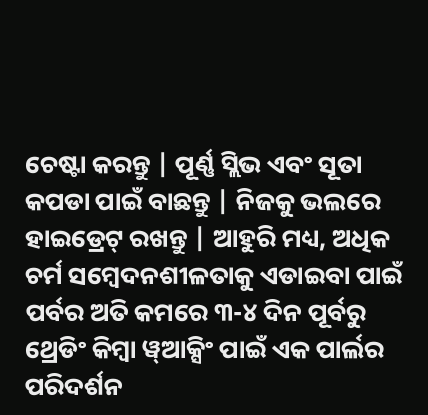ଚେଷ୍ଟା କରନ୍ତୁ | ପୂର୍ଣ୍ଣ ସ୍ଲିଭ ଏବଂ ସୂତା କପଡା ପାଇଁ ବାଛନ୍ତୁ | ନିଜକୁ ଭଲରେ ହାଇଡ୍ରେଟ୍ ରଖନ୍ତୁ | ଆହୁରି ମଧ୍ୟ, ଅଧିକ ଚର୍ମ ସମ୍ବେଦନଶୀଳତାକୁ ଏଡାଇବା ପାଇଁ ପର୍ବର ଅତି କମରେ ୩-୪ ଦିନ ପୂର୍ବରୁ ଥ୍ରେଡିଂ କିମ୍ବା ୱ୍ଆକ୍ସିଂ ପାଇଁ ଏକ ପାର୍ଲର ପରିଦର୍ଶନ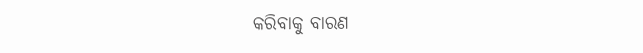କରିବାକୁ ବାରଣ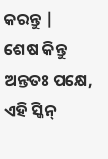କରନ୍ତୁ |
ଶେଷ କିନ୍ତୁ ଅନ୍ତତଃ ପକ୍ଷେ, ଏହି ସ୍କିନ୍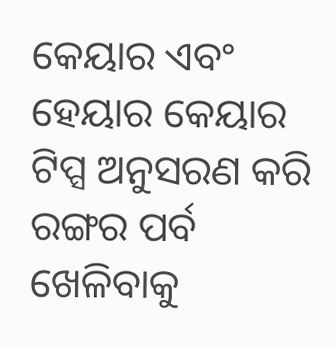କେୟାର ଏବଂ ହେୟାର କେୟାର ଟିପ୍ସ ଅନୁସରଣ କରି ରଙ୍ଗର ପର୍ବ ଖେଳିବାକୁ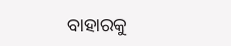ବାହାରକୁ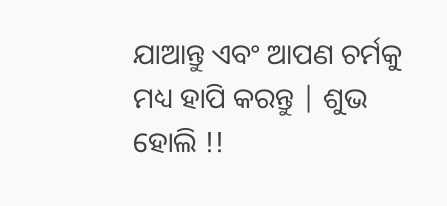ଯାଆନ୍ତୁ ଏବଂ ଆପଣ ଚର୍ମକୁ ମଧ୍ୟ ହାପି କରନ୍ତୁ | ଶୁଭ ହୋଲି !!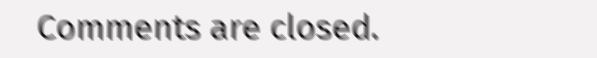Comments are closed.